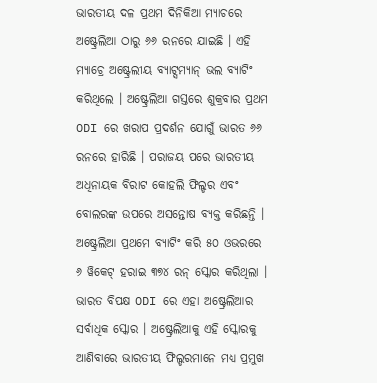ଭାରତୀୟ ଦଳ ପ୍ରଥମ ଦିନିକିଆ ମ୍ୟାଚରେ ଅଷ୍ଟ୍ରେଲିଆ ଠାରୁ ୬୬ ରନରେ ଯାଇଛି । ଏହି ମ୍ୟାଚ୍ରେ ଅଷ୍ଟ୍ରେଲୀୟ ବ୍ୟାଟ୍ସମ୍ୟାନ୍ ଭଲ ବ୍ୟାଟିଂ କରିଥିଲେ । ଅଷ୍ଟ୍ରେଲିଆ ଗସ୍ତରେ ଶୁକ୍ରବାର ପ୍ରଥମ ODI ରେ ଖରାପ ପ୍ରଦର୍ଶନ ଯୋଗୁଁ ଭାରତ ୬୬ ରନରେ ହାରିଛି । ପରାଜୟ ପରେ ଭାରତୀୟ ଅଧିନାୟକ ବିରାଟ କୋହଲି ଫିଲ୍ଡର ଏବଂ ବୋଲରଙ୍କ ଉପରେ ଅସନ୍ତୋଷ ବ୍ୟକ୍ତ କରିଛନ୍ତି । ଅଷ୍ଟ୍ରେଲିଆ ପ୍ରଥମେ ବ୍ୟାଟିଂ କରି ୫୦ ଓଭରରେ ୬ ୱିକେଟ୍ ହରାଇ ୩୭୪ ରନ୍ ସ୍କୋର କରିଥିଲା । ଭାରତ ବିପକ୍ଷ ODI ରେ ଏହା ଅଷ୍ଟ୍ରେଲିଆର ସର୍ବାଧିକ ସ୍କୋର । ଅଷ୍ଟ୍ରେଲିଆକୁ ଏହି ସ୍କୋରକୁ ଆଣିବାରେ ଭାରତୀୟ ଫିଲ୍ଡରମାନେ ମଧ୍ୟ ପ୍ରମୁଖ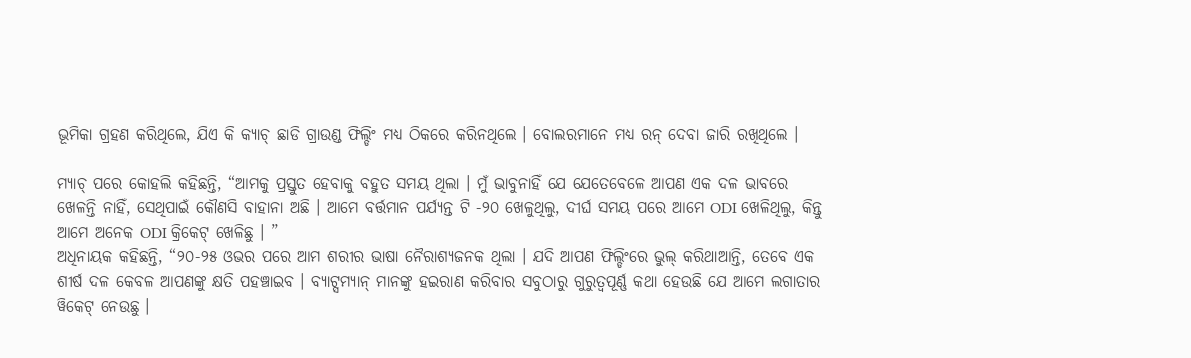ଭୂମିକା ଗ୍ରହଣ କରିଥିଲେ, ଯିଏ କି କ୍ୟାଚ୍ ଛାଡି ଗ୍ରାଉଣ୍ଡ ଫିଲ୍ଡିଂ ମଧ୍ୟ ଠିକରେ କରିନଥିଲେ । ବୋଲରମାନେ ମଧ୍ୟ ରନ୍ ଦେବା ଜାରି ରଖିଥିଲେ ।

ମ୍ୟାଚ୍ ପରେ କୋହଲି କହିଛନ୍ତି, “ଆମକୁ ପ୍ରସ୍ତୁତ ହେବାକୁ ବହୁତ ସମୟ ଥିଲା । ମୁଁ ଭାବୁନାହିଁ ଯେ ଯେତେବେଳେ ଆପଣ ଏକ ଦଳ ଭାବରେ ଖେଳନ୍ତି ନାହିଁ, ସେଥିପାଇଁ କୌଣସି ବାହାନା ଅଛି । ଆମେ ବର୍ତ୍ତମାନ ପର୍ଯ୍ୟନ୍ତ ଟି -୨୦ ଖେଳୁଥିଲୁ, ଦୀର୍ଘ ସମୟ ପରେ ଆମେ ODI ଖେଳିଥିଲୁ, କିନ୍ତୁ ଆମେ ଅନେକ ODI କ୍ରିକେଟ୍ ଖେଳିଛୁ । ”
ଅଧିନାୟକ କହିଛନ୍ତି, “୨୦-୨୫ ଓଭର ପରେ ଆମ ଶରୀର ଭାଷା ନୈରାଶ୍ୟଜନକ ଥିଲା । ଯଦି ଆପଣ ଫିଲ୍ଡିଂରେ ଭୁଲ୍ କରିଥାଆନ୍ତି, ତେବେ ଏକ ଶୀର୍ଷ ଦଳ କେବଳ ଆପଣଙ୍କୁ କ୍ଷତି ପହଞ୍ଚାଇବ । ବ୍ୟାଟ୍ସମ୍ୟାନ୍ ମାନଙ୍କୁ ହଇରାଣ କରିବାର ସବୁଠାରୁ ଗୁରୁତ୍ୱପୂର୍ଣ୍ଣ କଥା ହେଉଛି ଯେ ଆମେ ଲଗାତାର ୱିକେଟ୍ ନେଉଛୁ ।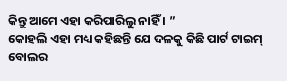କିନ୍ତୁ ଆମେ ଏହା କରିପାରିଲୁ ନାହିଁ । ”
କୋହଲି ଏହା ମଧ୍ୟ କହିଛନ୍ତି ଯେ ଦଳକୁ କିଛି ପାର୍ଟ ଟାଇମ୍ ବୋଲର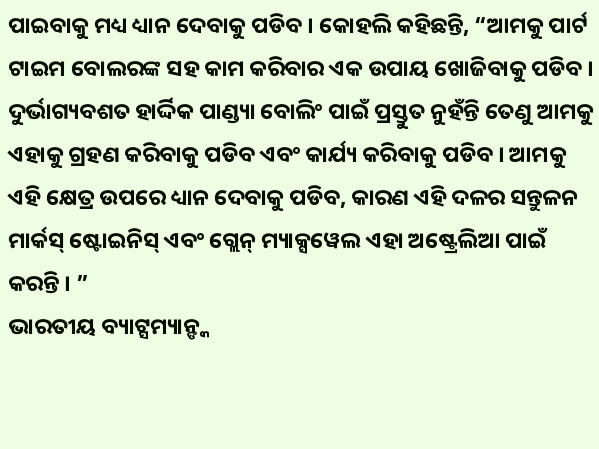ପାଇବାକୁ ମଧ୍ୟ ଧ୍ୟାନ ଦେବାକୁ ପଡିବ । କୋହଲି କହିଛନ୍ତି, “ଆମକୁ ପାର୍ଟ ଟାଇମ ବୋଲରଙ୍କ ସହ କାମ କରିବାର ଏକ ଉପାୟ ଖୋଜିବାକୁ ପଡିବ । ଦୁର୍ଭାଗ୍ୟବଶତ ହାର୍ଦ୍ଦିକ ପାଣ୍ଡ୍ୟା ବୋଲିଂ ପାଇଁ ପ୍ରସ୍ତୁତ ନୁହଁନ୍ତି ତେଣୁ ଆମକୁ ଏହାକୁ ଗ୍ରହଣ କରିବାକୁ ପଡିବ ଏବଂ କାର୍ଯ୍ୟ କରିବାକୁ ପଡିବ । ଆମକୁ ଏହି କ୍ଷେତ୍ର ଉପରେ ଧ୍ୟାନ ଦେବାକୁ ପଡିବ, କାରଣ ଏହି ଦଳର ସନ୍ତୁଳନ ମାର୍କସ୍ ଷ୍ଟୋଇନିସ୍ ଏବଂ ଗ୍ଲେନ୍ ମ୍ୟାକ୍ସୱେଲ ଏହା ଅଷ୍ଟ୍ରେଲିଆ ପାଇଁ କରନ୍ତି । ”
ଭାରତୀୟ ବ୍ୟାଟ୍ସମ୍ୟାନ୍ଙ୍କ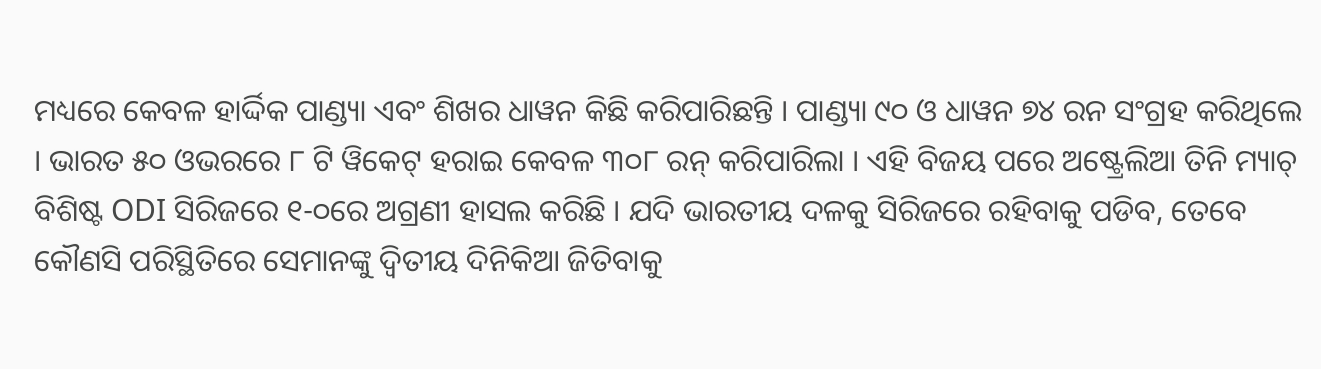ମଧ୍ୟରେ କେବଳ ହାର୍ଦ୍ଦିକ ପାଣ୍ଡ୍ୟା ଏବଂ ଶିଖର ଧାୱନ କିଛି କରିପାରିଛନ୍ତି । ପାଣ୍ଡ୍ୟା ୯୦ ଓ ଧାୱନ ୭୪ ରନ ସଂଗ୍ରହ କରିଥିଲେ । ଭାରତ ୫୦ ଓଭରରେ ୮ ଟି ୱିକେଟ୍ ହରାଇ କେବଳ ୩୦୮ ରନ୍ କରିପାରିଲା । ଏହି ବିଜୟ ପରେ ଅଷ୍ଟ୍ରେଲିଆ ତିନି ମ୍ୟାଚ୍ ବିଶିଷ୍ଟ ODI ସିରିଜରେ ୧-୦ରେ ଅଗ୍ରଣୀ ହାସଲ କରିଛି । ଯଦି ଭାରତୀୟ ଦଳକୁ ସିରିଜରେ ରହିବାକୁ ପଡିବ, ତେବେ କୌଣସି ପରିସ୍ଥିତିରେ ସେମାନଙ୍କୁ ଦ୍ୱିତୀୟ ଦିନିକିଆ ଜିତିବାକୁ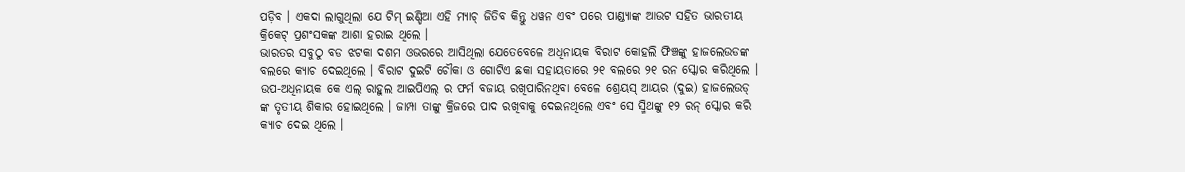ପଡ଼ିବ । ଏକଦା ଲାଗୁଥିଲା ଯେ ଟିମ୍ ଇଣ୍ଡିଆ ଏହି ମ୍ୟାଚ୍ ଜିତିବ କିନ୍ତୁ ଧୱନ ଏବଂ ପରେ ପାଣ୍ଡ୍ୟାଙ୍କ ଆଉଟ ସହିତ ଭାରତୀୟ କ୍ରିକେଟ୍ ପ୍ରଶଂସକଙ୍କ ଆଶା ହରାଇ ଥିଲେ ।
ଭାରତର ସବୁଠୁ ବଡ ଝଟକା ଦଶମ ଓଭରରେ ଆସିଥିଲା ଯେତେବେଳେ ଅଧିନାୟକ ବିରାଟ କୋହଲି ଫିଞ୍ଚଙ୍କୁ ହାଜଲେଉଡଙ୍କ ବଲରେ କ୍ୟାଚ ଦେଇଥିଲେ । ବିରାଟ ଦୁଇଟି ଚୌକା ଓ ଗୋଟିଏ ଛକା ସହାୟତାରେ ୨୧ ବଲରେ ୨୧ ରନ ସ୍କୋର କରିଥିଲେ । ଉପ-ଅଧିନାୟକ କେ ଏଲ୍ ରାହୁଲ ଆଇପିଏଲ୍ ର ଫର୍ମ ବଜାୟ ରଖିପାରିନଥିବା ବେଳେ ଶ୍ରେୟସ୍ ଆୟର (ଦୁଇ) ହାଜଲେଉଡ୍ ଙ୍କ ତୃତୀୟ ଶିକାର ହୋଇଥିଲେ । ଜାମ୍ପା ତାଙ୍କୁ କ୍ରିଜରେ ପାଦ ରଖିବାକୁ ଦେଇନଥିଲେ ଏବଂ ସେ ସ୍ମିଥଙ୍କୁ ୧୨ ରନ୍ ସ୍କୋର କରି କ୍ୟାଚ ଦେଇ ଥିଲେ ।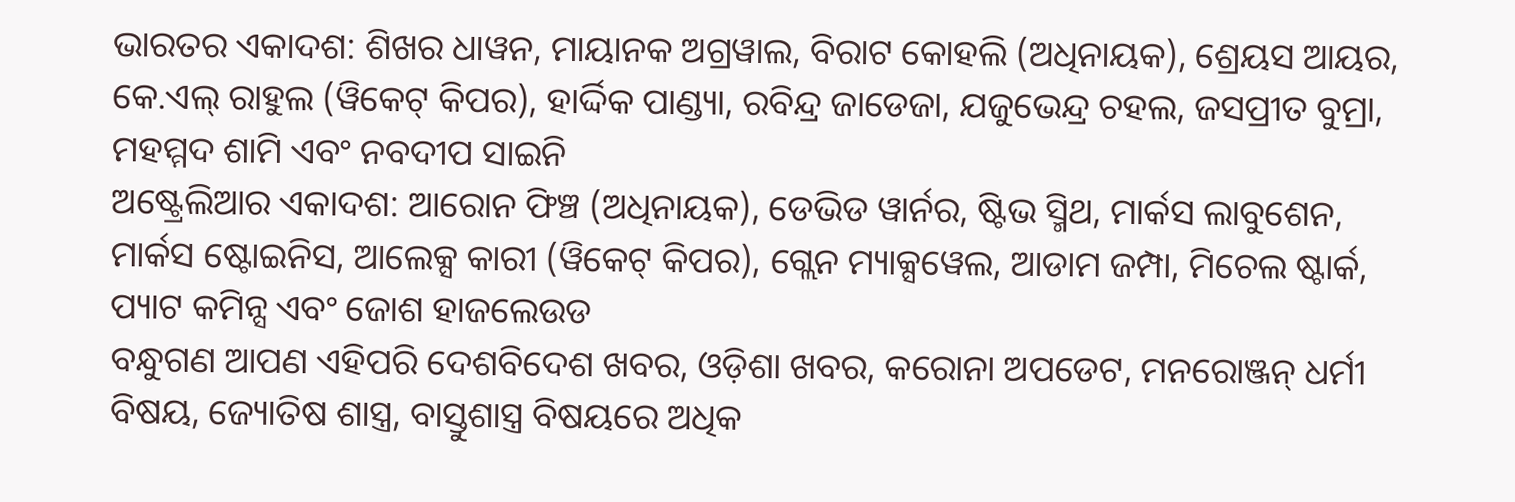ଭାରତର ଏକାଦଶ: ଶିଖର ଧାୱନ, ମାୟାନକ ଅଗ୍ରୱାଲ, ବିରାଟ କୋହଲି (ଅଧିନାୟକ), ଶ୍ରେୟସ ଆୟର, କେ.ଏଲ୍ ରାହୁଲ (ୱିକେଟ୍ କିପର), ହାର୍ଦ୍ଦିକ ପାଣ୍ଡ୍ୟା, ରବିନ୍ଦ୍ର ଜାଡେଜା, ଯଜୁଭେନ୍ଦ୍ର ଚହଲ, ଜସପ୍ରୀତ ବୁମ୍ରା, ମହମ୍ମଦ ଶାମି ଏବଂ ନବଦୀପ ସାଇନି
ଅଷ୍ଟ୍ରେଲିଆର ଏକାଦଶ: ଆରୋନ ଫିଞ୍ଚ (ଅଧିନାୟକ), ଡେଭିଡ ୱାର୍ନର, ଷ୍ଟିଭ ସ୍ମିଥ, ମାର୍କସ ଲାବୁଶେନ, ମାର୍କସ ଷ୍ଟୋଇନିସ, ଆଲେକ୍ସ କାରୀ (ୱିକେଟ୍ କିପର), ଗ୍ଲେନ ମ୍ୟାକ୍ସୱେଲ, ଆଡାମ ଜମ୍ପା, ମିଚେଲ ଷ୍ଟାର୍କ, ପ୍ୟାଟ କମିନ୍ସ ଏବଂ ଜୋଶ ହାଜଲେଉଡ
ବନ୍ଧୁଗଣ ଆପଣ ଏହିପରି ଦେଶବିଦେଶ ଖବର, ଓଡ଼ିଶା ଖବର, କରୋନା ଅପଡେଟ, ମନରୋଞ୍ଜନ୍ ଧର୍ମୀ ବିଷୟ, ଜ୍ୟୋତିଷ ଶାସ୍ତ୍ର, ବାସ୍ତୁଶାସ୍ତ୍ର ବିଷୟରେ ଅଧିକ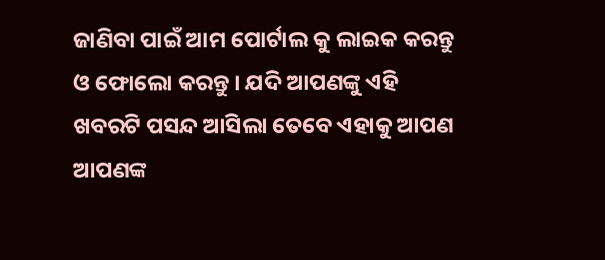ଜାଣିବା ପାଇଁ ଆମ ପୋର୍ଟାଲ କୁ ଲାଇକ କରନ୍ତୁ ଓ ଫୋଲୋ କରନ୍ତୁ । ଯଦି ଆପଣଙ୍କୁ ଏହି ଖବରଟି ପସନ୍ଦ ଆସିଲା ତେବେ ଏହାକୁ ଆପଣ ଆପଣଙ୍କ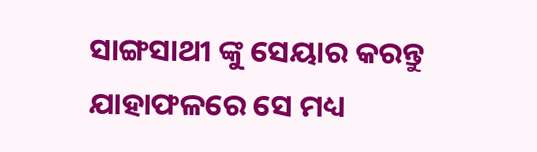ସାଙ୍ଗସାଥୀ ଙ୍କୁ ସେୟାର କରନ୍ତୁ ଯାହାଫଳରେ ସେ ମଧ୍ୟ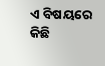ଏ ବିଷୟରେ କିଛି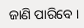ଜାଣି ପାରିବେ ।